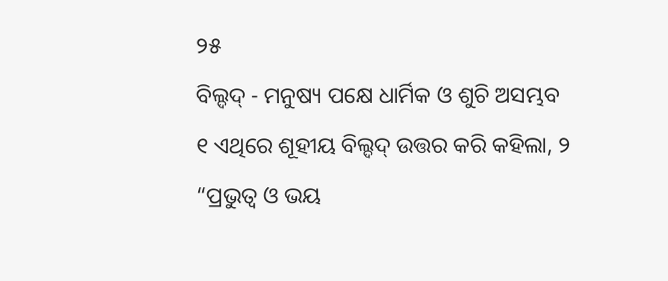୨୫
ବିଲ୍ଦଦ୍ - ମନୁଷ୍ୟ ପକ୍ଷେ ଧାର୍ମିକ ଓ ଶୁଚି ଅସମ୍ଭବ
୧ ଏଥିରେ ଶୂହୀୟ ବିଲ୍ଦଦ୍ ଉତ୍ତର କରି କହିଲା, ୨ “ପ୍ରଭୁତ୍ୱ ଓ ଭୟ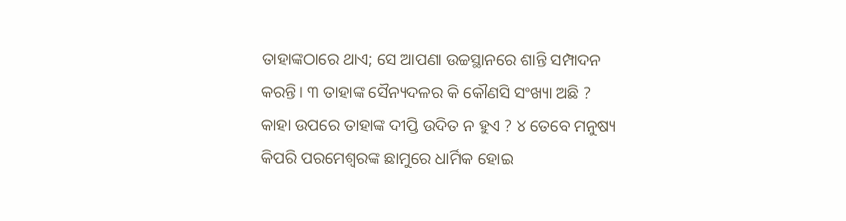ତାହାଙ୍କଠାରେ ଥାଏ; ସେ ଆପଣା ଉଚ୍ଚସ୍ଥାନରେ ଶାନ୍ତି ସମ୍ପାଦନ କରନ୍ତି। ୩ ତାହାଙ୍କ ସୈନ୍ୟଦଳର କି କୌଣସି ସଂଖ୍ୟା ଅଛି ? କାହା ଉପରେ ତାହାଙ୍କ ଦୀପ୍ତି ଉଦିତ ନ ହୁଏ ? ୪ ତେବେ ମନୁଷ୍ୟ କିପରି ପରମେଶ୍ୱରଙ୍କ ଛାମୁରେ ଧାର୍ମିକ ହୋଇ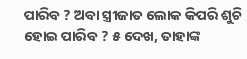ପାରିବ ? ଅବା ସ୍ତ୍ରୀଜାତ ଲୋକ କିପରି ଶୁଚି ହୋଇ ପାରିବ ? ୫ ଦେଖ, ତାହାଙ୍କ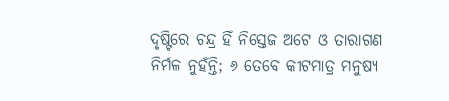ଦୃଷ୍ଟିରେ ଚନ୍ଦ୍ର ହିଁ ନିସ୍ତେଜ ଅଟେ ଓ ତାରାଗଣ ନିର୍ମଳ ନୁହଁନ୍ତି; ୬ ତେବେ କୀଟମାତ୍ର ମନୁଷ୍ୟ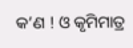କ’ଣ ! ଓ କୃମିମାତ୍ର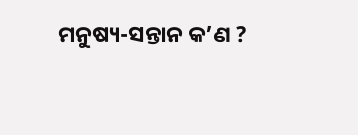ମନୁଷ୍ୟ-ସନ୍ତାନ କ’ଣ ?